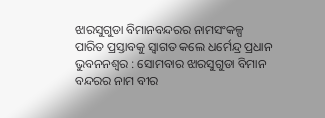ଝାରସୁଗୁଡା ବିମାନବନ୍ଦରର ନାମସଂକଳ୍ପ ପାରିତ ପ୍ରସ୍ତାବକୁ ସ୍ବାଗତ କଲେ ଧର୍ମେନ୍ଦ୍ର ପ୍ରଧାନ
ଭୁବନନଶ୍ୱର : ସୋମବାର ଝାରସୁଗୁଡା ବିମାନ ବନ୍ଦରର ନାମ ବୀର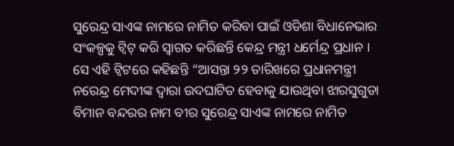ସୁରେନ୍ଦ୍ର ସାଏଙ୍କ ନାମରେ ନାମିତ କରିବା ପାଇଁ ଓଡିଶା ବିଧାନେଭାର ସଂକଳ୍ପକୁ ଟ୍ବିଟ୍ କରି ସ୍ୱାଗତ କରିଛନ୍ତି କେନ୍ଦ୍ର ମନ୍ତ୍ରୀ ଧର୍ମେନ୍ଦ୍ର ପ୍ରଧାନ । ସେ ଏହି ଟ୍ବିଟରେ କହିଛନ୍ତି “ଆସନ୍ତା ୨୨ ତାରିଖରେ ପ୍ରଧାନମନ୍ତ୍ରୀ ନରେନ୍ଦ୍ର ମେଦୀଙ୍କ ଦ୍ୱାରା ଉଦଘାଟିତ ହେବାକୁ ଯାଉଥିବା ଝାରସୁଗୁଡା ବିମାନ ବନ୍ଦରର ନାମ ବୀର ସୁରେନ୍ଦ୍ର ସାଏଙ୍କ ନାମରେ ନାମିତ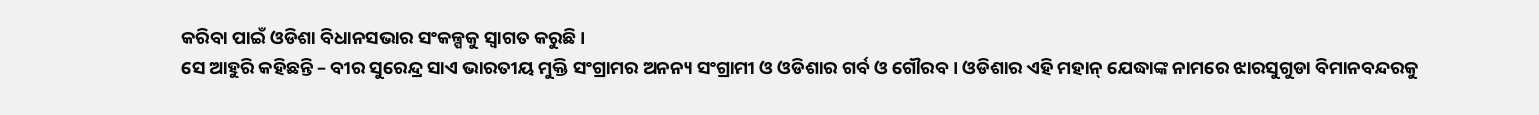କରିବା ପାଇଁ ଓଡିଶା ବିଧାନସଭାର ସଂକଳ୍ପକୁ ସ୍ୱାଗତ କରୁଛି ।
ସେ ଆହୁରି କହିଛନ୍ତି – ବୀର ସୁରେନ୍ଦ୍ର ସାଏ ଭାରତୀୟ ମୁକ୍ତି ସଂଗ୍ରାମର ଅନନ୍ୟ ସଂଗ୍ରାମୀ ଓ ଓଡିଶାର ଗର୍ବ ଓ ଗୌରବ । ଓଡିଶାର ଏହି ମହାନ୍ ଯେଦ୍ଧାଙ୍କ ନାମରେ ଝାରସୁଗୁଡା ବିମାନବନ୍ଦରକୁ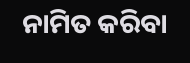ନାମିତ କରିବା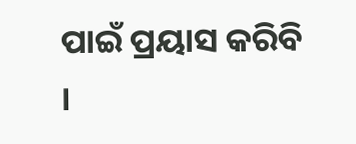ପାଇଁ ପ୍ରୟାସ କରିବି ।